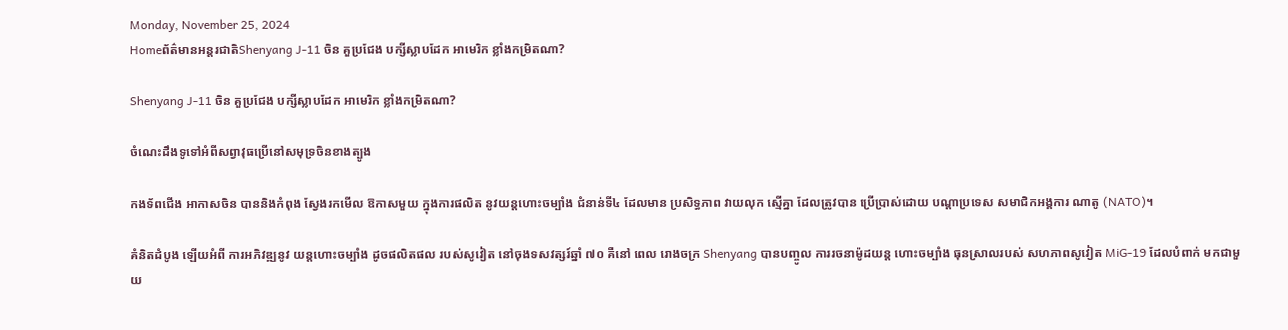Monday, November 25, 2024
Homeព័ត៌មានអន្តរជាតិShenyang J-11 ចិន គួប្រជែង បក្សីស្លាបដែក អាមេរិក ខ្លាំងកម្រិតណា?

Shenyang J-11 ចិន គួប្រជែង បក្សីស្លាបដែក អាមេរិក ខ្លាំងកម្រិតណា?

ចំណេះដឹងទូទៅអំពីសព្វាវុធប្រើនៅសមុទ្រចិនខាងត្បូង

កងទ័ពជើង អាកាសចិន បាននិងកំពុង ស្វែងរកមើល ឱកាសមួយ ក្នុងការផលិត នូវយន្តហោះចម្បាំង ជំនាន់ទី៤ ដែលមាន ប្រសិទ្ធភាព វាយលុក ស្មើគ្នា ដែលត្រូវបាន ប្រើប្រាស់ដោយ បណ្តាប្រទេស សមាជិកអង្គការ ណាតូ (NATO)។

គំនិតដំបូង ឡើយអំពី ការអភិវឌ្ឍនូវ យន្តហោះចម្បាំង ដូចផលិតផល របស់សូវៀត នៅចុងទសវត្សរ៍ឆ្នាំ ៧០ គឺនៅ ពេល រោងចក្រ Shenyang បានបញ្ចូល ការរចនាម៉ូដយន្ត ហោះចម្បាំង ធុនស្រាលរបស់ សហភាពសូវៀត MiG-19 ដែលបំពាក់ មកជាមួយ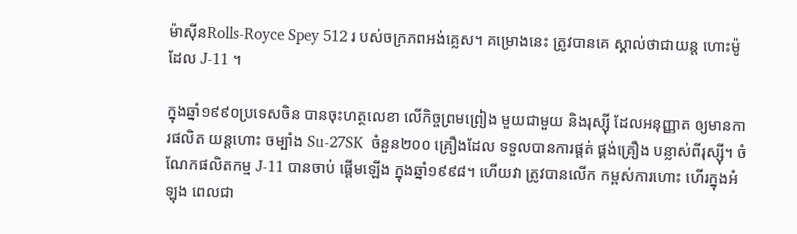ម៉ាស៊ីនRolls-Royce Spey 512 រ បស់ចក្រភពអង់គ្លេស។ គម្រោងនេះ ត្រូវបានគេ ស្គាល់ថាជាយន្ត ហោះម៉ូដែល J-11 ។

ក្នុងឆ្នាំ១៩៩០ប្រទេសចិន បានចុះហត្ថលេខា លើកិច្ចព្រមព្រៀង មួយជាមួយ និងរុស្ស៊ី ដែលអនុញ្ញាត ឲ្យមានការផលិត យន្តហោះ ចម្បាំង Su-27SK  ចំនួន២០០ គ្រឿងដែល ទទួលបានការផ្តត់ ផ្គង់គ្រឿង បន្លាស់ពីរុស្ស៊ី។ ចំណែកផលិតកម្ម J-11 បានចាប់ ផ្តើមឡើង ក្នុងឆ្នាំ១៩៩៨។ ហើយវា ត្រូវបានលើក កម្ពស់ការហោះ ហើរក្នុងអំឡុង ពេលជា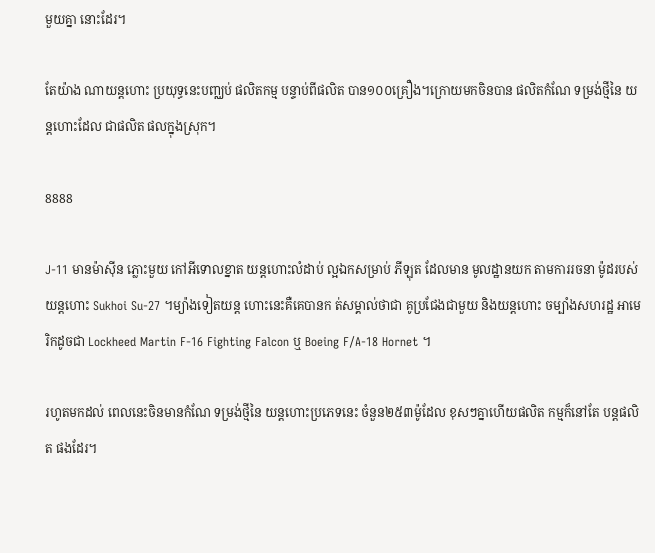មួយគ្នា នោះដែរ។

តែយ៉ាង ណាយន្តហោះ ប្រយុទ្ធនេះបញ្ឈប់ ផលិតកម្ម បន្ទាប់ពីផលិត បាន១០០គ្រឿង។ក្រោយមកចិនបាន ផលិតកំណែ ទម្រង់ថ្មីនៃ យន្តហោះដែល ជាផលិត ផលក្នុងស្រុក។

8888

J-11 មានម៉ាស៊ីន ភ្លោះមួយ កៅអីទោលខ្នាត យន្តហោះលំដាប់ ល្អឯកសម្រាប់ ភីឡុត ដែលមាន មូលដ្ឋានយក តាមការរចនា ម៉ូដរបស់ យន្តហោះ Sukhoi Su-27 ។ម្យ៉ាងទៀតយន្ត ហោះនេះគឺគេបានក ត់សម្គាល់ថាជា គូប្រជែងជាមួយ និងយន្តហោះ ចម្បាំងសហរដ្ឋ អាមេរិកដូចជា Lockheed Martin F-16 Fighting Falcon ឬ Boeing F/A-18 Hornet ។

រហូតមកដល់ ពេលនេះចិនមានកំណែ ទម្រង់ថ្មីនៃ យន្តហោះប្រភេទនេះ ចំនួន២៥៣ម៉ូដែល ខុសៗគ្នាហើយផលិត កម្មក៏នៅតែ បន្តផលិត ផងដែរ។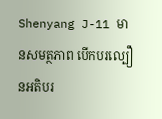Shenyang J-11 មានសមត្ថភាព បើកបរល្បឿនអតិបរ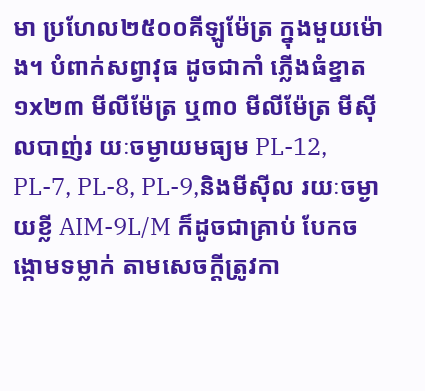មា ប្រហែល២៥០០គីឡូម៉ែត្រ ក្នុងមួយម៉ោង។ បំពាក់សព្វាវុធ ដូចជាកាំ ភ្លើងធំខ្នាត ១x២៣ មីលីម៉ែត្រ ឬ៣០ មីលីម៉ែត្រ មីស៊ីលបាញ់រ យៈចម្ងាយមធ្យម PL-12, PL-7, PL-8, PL-9,និងមីស៊ីល រយៈចម្ងាយខ្លី AIM-9L/M ក៏ដូចជាគ្រាប់ បែកចង្កោមទម្លាក់ តាមសេចក្តីត្រូវកា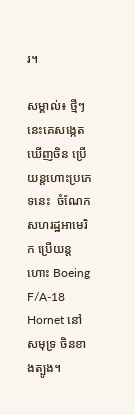រ។

សម្គាល់៖ ថ្មីៗនេះគេសង្កេត ឃើញចិន ប្រើយន្តហោះប្រភេទនេះ  ចំណែកសហរដ្ឋអាមេរិក ប្រើយន្តហោះ Boeing F/A-18 Hornet នៅសមុទ្រ ចិនខាងត្បូង។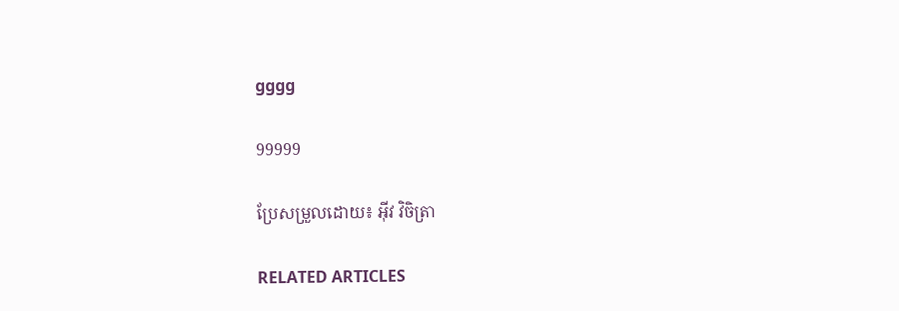gggg

99999

ប្រែសម្រួលដោយ៖ អុីវ វិចិត្រា

RELATED ARTICLES